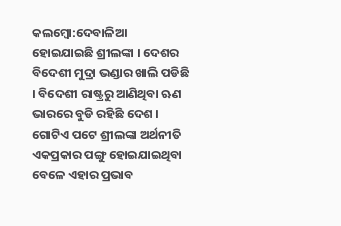କଲମ୍ବୋ:ଦେବାଳିଆ ହୋଇଯାଇଛି ଶ୍ରୀଲଙ୍କା । ଦେଶର ବିଦେଶୀ ମୁଦ୍ରା ଭଣ୍ଡାର ଖାଲି ପଡିଛି । ବିଦେଶୀ ରାଷ୍ଟ୍ରରୁ ଆଣିଥିବା ଋଣ ଭାରରେ ବୁଡି ରହିଛି ଦେଶ । ଗୋଟିଏ ପଟେ ଶ୍ରୀଲଙ୍କା ଅର୍ଥନୀତି ଏକପ୍ରକାର ପଙ୍ଗୁ ହୋଇଯାଇଥିବା ବେଳେ ଏହାର ପ୍ରଭାବ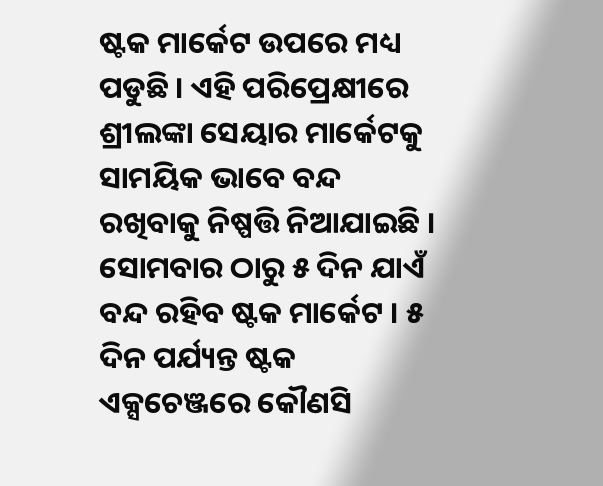ଷ୍ଟକ ମାର୍କେଟ ଉପରେ ମଧ୍ୟ ପଡୁଛି । ଏହି ପରିପ୍ରେକ୍ଷୀରେ ଶ୍ରୀଲଙ୍କା ସେୟାର ମାର୍କେଟକୁ ସାମୟିକ ଭାବେ ବନ୍ଦ ରଖିବାକୁ ନିଷ୍ପତ୍ତି ନିଆଯାଇଛି । ସୋମବାର ଠାରୁ ୫ ଦିନ ଯାଏଁ ବନ୍ଦ ରହିବ ଷ୍ଟକ ମାର୍କେଟ । ୫ ଦିନ ପର୍ଯ୍ୟନ୍ତ ଷ୍ଟକ ଏକ୍ସଚେଞ୍ଜରେ କୌଣସି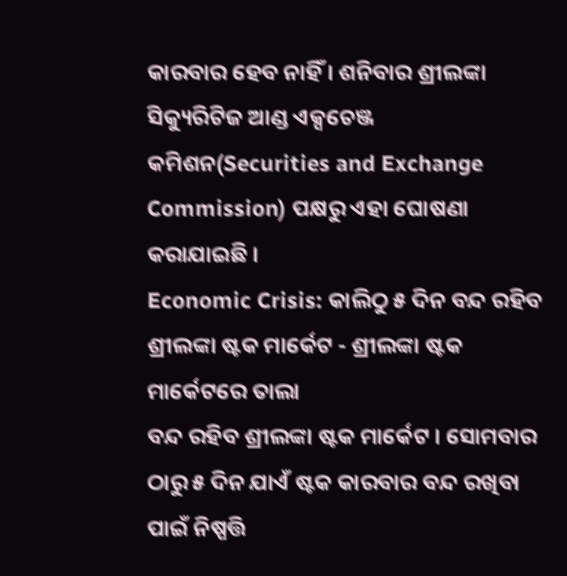କାରବାର ହେବ ନାହିଁ । ଶନିବାର ଶ୍ରୀଲଙ୍କା ସିକ୍ୟୁରିଟିଜ ଆଣ୍ଡ ଏକ୍ସଚେଞ୍ଜ କମିଶନ(Securities and Exchange Commission) ପକ୍ଷରୁ ଏହା ଘୋଷଣା କରାଯାଇଛି ।
Economic Crisis: କାଲିଠୁ ୫ ଦିନ ବନ୍ଦ ରହିବ ଶ୍ରୀଲଙ୍କା ଷ୍ଟକ ମାର୍କେଟ - ଶ୍ରୀଲଙ୍କା ଷ୍ଟକ ମାର୍କେଟରେ ତାଲା
ବନ୍ଦ ରହିବ ଶ୍ରୀଲଙ୍କା ଷ୍ଟକ ମାର୍କେଟ । ସୋମବାର ଠାରୁ ୫ ଦିନ ଯାଏଁ ଷ୍ଟକ କାରବାର ବନ୍ଦ ରଖିବା ପାଇଁ ନିଷ୍ପତ୍ତି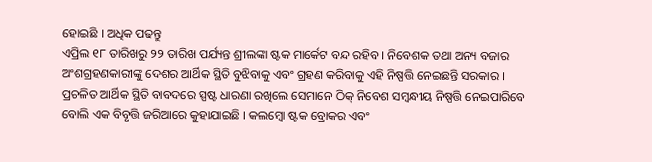ହୋଇଛି । ଅଧିକ ପଢନ୍ତୁ
ଏପ୍ରିଲ ୧୮ ତାରିଖରୁ ୨୨ ତାରିଖ ପର୍ଯ୍ୟନ୍ତ ଶ୍ରୀଲଙ୍କା ଷ୍ଟକ ମାର୍କେଟ ବନ୍ଦ ରହିବ । ନିବେଶକ ତଥା ଅନ୍ୟ ବଜାର ଅଂଶଗ୍ରହଣକାରୀଙ୍କୁ ଦେଶର ଆର୍ଥିକ ସ୍ଥିତି ବୁଝିବାକୁ ଏବଂ ଗ୍ରହଣ କରିବାକୁ ଏହି ନିଷ୍ପତ୍ତି ନେଇଛନ୍ତି ସରକାର । ପ୍ରଚଳିତ ଆର୍ଥିକ ସ୍ଥିତି ବାବଦରେ ସ୍ପଷ୍ଟ ଧାରଣା ରଖିଲେ ସେମାନେ ଠିକ୍ ନିବେଶ ସମ୍ବନ୍ଧୀୟ ନିଷ୍ପତ୍ତି ନେଇପାରିବେ ବୋଲି ଏକ ବିବୃତ୍ତି ଜରିଆରେ କୁହାଯାଇଛି । କଲମ୍ବୋ ଷ୍ଟକ ବ୍ରୋକର ଏବଂ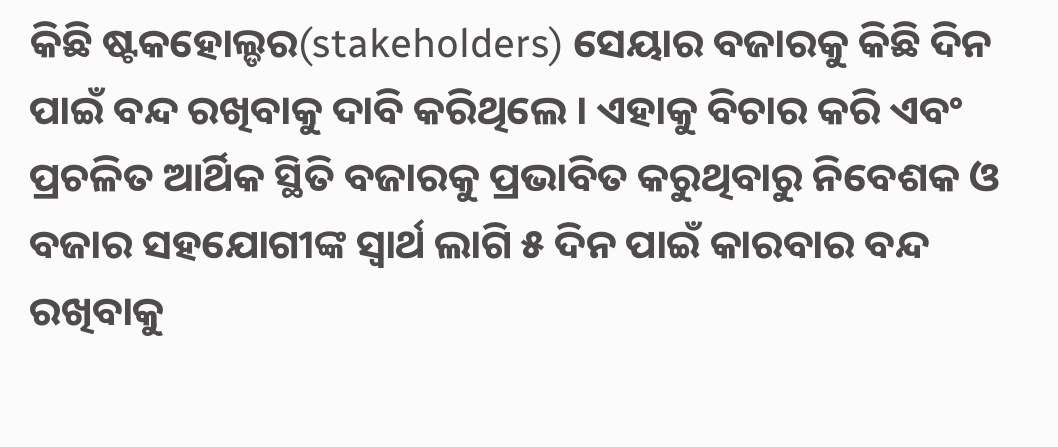କିଛି ଷ୍ଟକହୋଲ୍ଡର(stakeholders) ସେୟାର ବଜାରକୁ କିଛି ଦିନ ପାଇଁ ବନ୍ଦ ରଖିବାକୁ ଦାବି କରିଥିଲେ । ଏହାକୁ ବିଚାର କରି ଏବଂ ପ୍ରଚଳିତ ଆର୍ଥିକ ସ୍ଥିତି ବଜାରକୁ ପ୍ରଭାବିତ କରୁଥିବାରୁ ନିବେଶକ ଓ ବଜାର ସହଯୋଗୀଙ୍କ ସ୍ବାର୍ଥ ଲାଗି ୫ ଦିନ ପାଇଁ କାରବାର ବନ୍ଦ ରଖିବାକୁ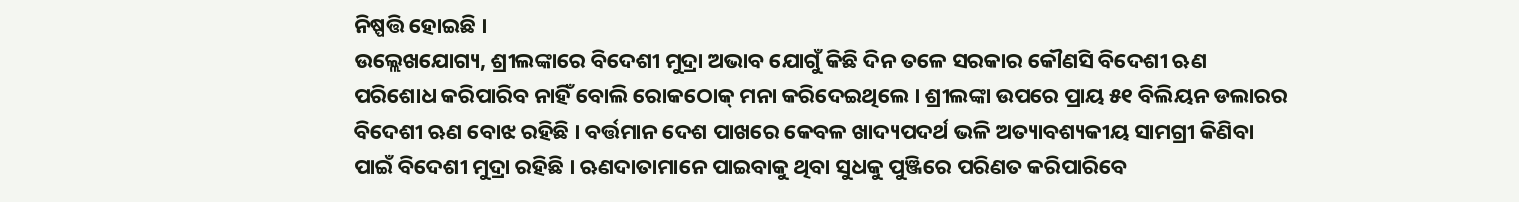ନିଷ୍ପତ୍ତି ହୋଇଛି ।
ଉଲ୍ଲେଖଯୋଗ୍ୟ, ଶ୍ରୀଲଙ୍କାରେ ବିଦେଶୀ ମୁଦ୍ରା ଅଭାବ ଯୋଗୁଁ କିଛି ଦିନ ତଳେ ସରକାର କୌଣସି ବିଦେଶୀ ଋଣ ପରିଶୋଧ କରିପାରିବ ନାହିଁ ବୋଲି ରୋକଠୋକ୍ ମନା କରିଦେଇଥିଲେ । ଶ୍ରୀଲଙ୍କା ଉପରେ ପ୍ରାୟ ୫୧ ବିଲିୟନ ଡଲାରର ବିଦେଶୀ ଋଣ ବୋଝ ରହିଛି । ବର୍ତ୍ତମାନ ଦେଶ ପାଖରେ କେବଳ ଖାଦ୍ୟପଦର୍ଥ ଭଳି ଅତ୍ୟାବଶ୍ୟକୀୟ ସାମଗ୍ରୀ କିଣିବା ପାଇଁ ବିଦେଶୀ ମୁଦ୍ରା ରହିଛି । ଋଣଦାତାମାନେ ପାଇବାକୁ ଥିବା ସୁଧକୁ ପୁଞ୍ଜିରେ ପରିଣତ କରିପାରିବେ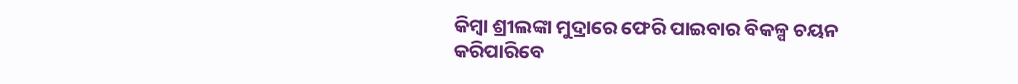କିମ୍ବା ଶ୍ରୀଲଙ୍କା ମୁଦ୍ରାରେ ଫେରି ପାଇବାର ବିକଳ୍ପ ଚୟନ କରିପାରିବେ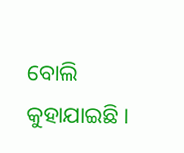ବୋଲି କୁହାଯାଇଛି ।